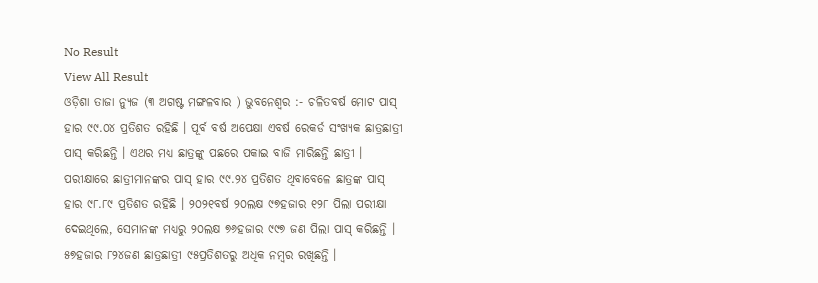No Result
View All Result
ଓଡ଼ିଶା ତାଜା ନ୍ୟୁଜ (୩ ଅଗଷ୍ଟ ମଙ୍ଗଳବାର ) ଭୁବନେଶ୍ୱର :- ଚଳିତବର୍ଷ ମୋଟ ପାସ୍ ହାର ୯୯.୦୪ ପ୍ରତିଶତ ରହିଛି । ପୂର୍ବ ବର୍ଷ ଅପେକ୍ଷା ଏବର୍ଷ ରେକର୍ଡ ସଂଖ୍ୟକ ଛାତ୍ରଛାତ୍ରୀ ପାସ୍ କରିଛନ୍ତି । ଏଥର ମଧ୍ୟ ଛାତ୍ରଙ୍କୁ ପଛରେ ପକାଇ ବାଜି ମାରିଛନ୍ତି ଛାତ୍ରୀ । ପରୀକ୍ଷାରେ ଛାତ୍ରୀମାନଙ୍କର ପାସ୍ ହାର ୯୯.୨୪ ପ୍ରତିଶତ ଥିବାବେଳେ ଛାତ୍ରଙ୍କ ପାସ୍ ହାର ୯୮.୮୯ ପ୍ରତିଶତ ରହିଛି । ୨୦୨୧ବର୍ଷ ୨୦ଲକ୍ଷ ୯୭ହଜାର ୧୨୮ ପିଲା ପରୀକ୍ଷା ଦେଇଥିଲେ, ସେମାନଙ୍କ ମଧ୍ୟରୁ ୨୦ଲକ୍ଷ ୭୬ହଜାର ୯୯୭ ଜଣ ପିଲା ପାସ୍ କରିଛନ୍ତି । ୫୭ହଜାର ୮୨୪ଜଣ ଛାତ୍ରଛାତ୍ରୀ ୯୫ପ୍ରତିଶତରୁ ଅଧିକ ନମ୍ବର ରଖିଛନ୍ତି ।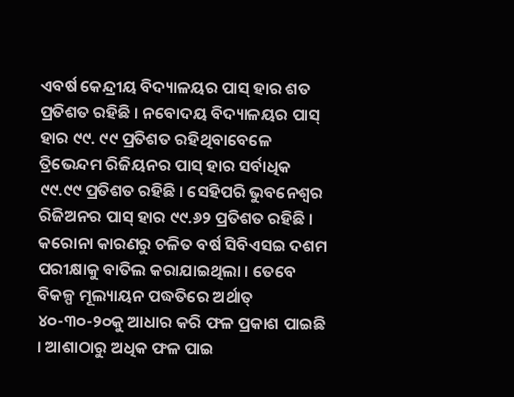ଏବର୍ଷ କେନ୍ଦ୍ରୀୟ ବିଦ୍ୟାଳୟର ପାସ୍ ହାର ଶତ ପ୍ରତିଶତ ରହିଛି । ନବୋଦୟ ବିଦ୍ୟାଳୟର ପାସ୍ ହାର ୯୯. ୯୯ ପ୍ରତିଶତ ରହିଥିବାବେଳେ ତ୍ରିଭେନ୍ଦମ ରିଜିୟନର ପାସ୍ ହାର ସର୍ବାଧିକ ୯୯.୯୯ ପ୍ରତିଶତ ରହିଛି । ସେହିପରି ଭୁବନେଶ୍ଵର ରିଜିଅନର ପାସ୍ ହାର ୯୯.୬୨ ପ୍ରତିଶତ ରହିଛି । କରୋନା କାରଣରୁ ଚଳିତ ବର୍ଷ ସିବିଏସଇ ଦଶମ ପରୀକ୍ଷାକୁ ବାତିଲ କରାଯାଇଥିଲା । ତେବେ ବିକଳ୍ପ ମୂଲ୍ୟାୟନ ପଦ୍ଧତିରେ ଅର୍ଥାତ୍ ୪୦-୩୦-୨୦କୁ ଆଧାର କରି ଫଳ ପ୍ରକାଶ ପାଇଛି । ଆଶାଠାରୁ ଅଧିକ ଫଳ ପାଇ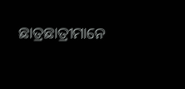ଛାତ୍ରଛାତ୍ରୀମାନେ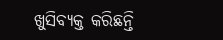ଖୁସିବ୍ୟକ୍ତ କରିଛନ୍ତି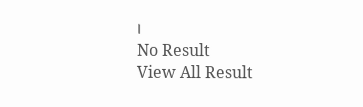।
No Result
View All Result